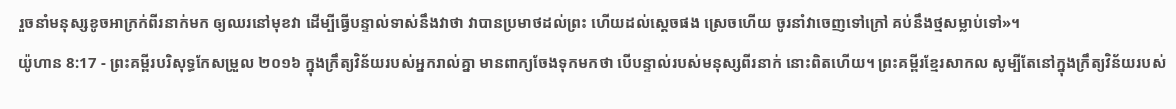រួចនាំមនុស្សខូចអាក្រក់ពីរនាក់មក ឲ្យឈរនៅមុខវា ដើម្បីធ្វើបន្ទាល់ទាស់នឹងវាថា វាបានប្រមាថដល់ព្រះ ហើយដល់ស្តេចផង ស្រេចហើយ ចូរនាំវាចេញទៅក្រៅ គប់នឹងថ្មសម្លាប់ទៅ»។
យ៉ូហាន 8:17 - ព្រះគម្ពីរបរិសុទ្ធកែសម្រួល ២០១៦ ក្នុងក្រឹត្យវិន័យរបស់អ្នករាល់គ្នា មានពាក្យចែងទុកមកថា បើបន្ទាល់របស់មនុស្សពីរនាក់ នោះពិតហើយ។ ព្រះគម្ពីរខ្មែរសាកល សូម្បីតែនៅក្នុងក្រឹត្យវិន័យរបស់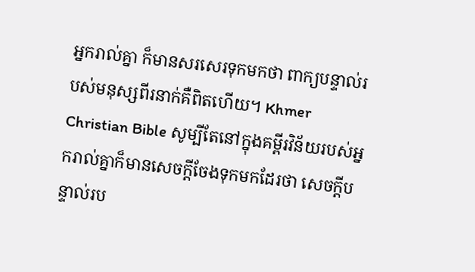អ្នករាល់គ្នា ក៏មានសរសេរទុកមកថា ពាក្យបន្ទាល់របស់មនុស្សពីរនាក់គឺពិតហើយ។ Khmer Christian Bible សូម្បីតែនៅក្នុងគម្ពីរវិន័យរបស់អ្នករាល់គ្នាក៏មានសេចក្ដីចែងទុកមកដែរថា សេចក្ដីបន្ទាល់រប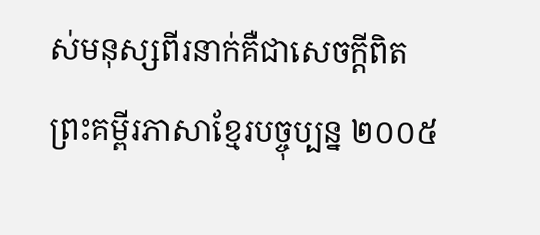ស់មនុស្សពីរនាក់គឺជាសេចក្ដីពិត ព្រះគម្ពីរភាសាខ្មែរបច្ចុប្បន្ន ២០០៥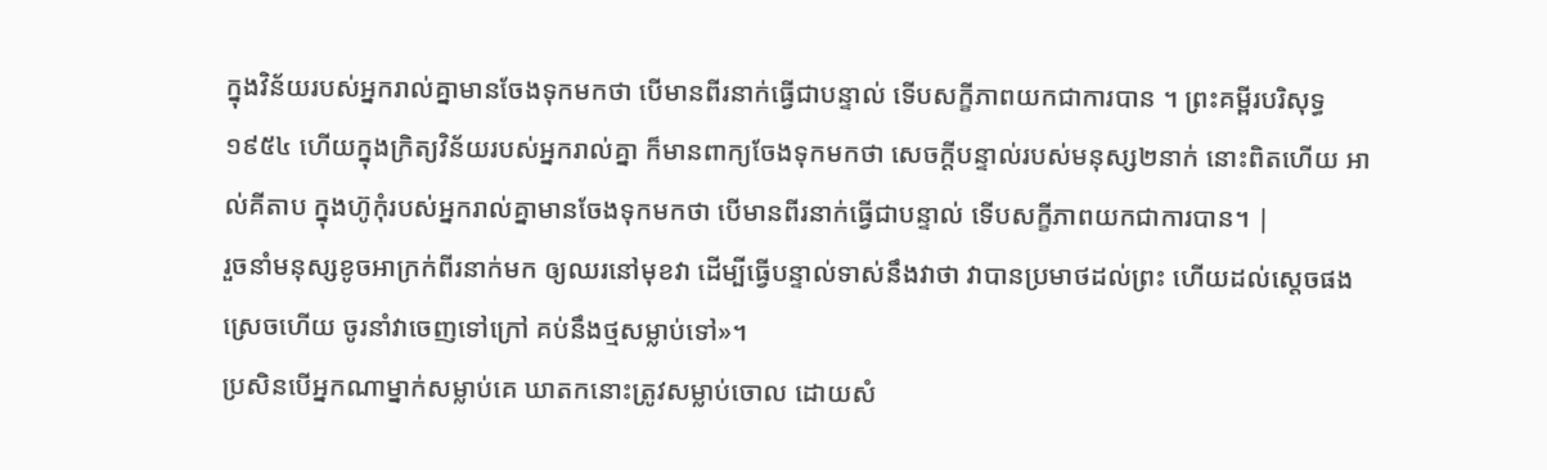ក្នុងវិន័យរបស់អ្នករាល់គ្នាមានចែងទុកមកថា បើមានពីរនាក់ធ្វើជាបន្ទាល់ ទើបសក្ខីភាពយកជាការបាន ។ ព្រះគម្ពីរបរិសុទ្ធ ១៩៥៤ ហើយក្នុងក្រិត្យវិន័យរបស់អ្នករាល់គ្នា ក៏មានពាក្យចែងទុកមកថា សេចក្ដីបន្ទាល់របស់មនុស្ស២នាក់ នោះពិតហើយ អាល់គីតាប ក្នុងហ៊ូកុំរបស់អ្នករាល់គ្នាមានចែងទុកមកថា បើមានពីរនាក់ធ្វើជាបន្ទាល់ ទើបសក្ខីភាពយកជាការបាន។ |
រួចនាំមនុស្សខូចអាក្រក់ពីរនាក់មក ឲ្យឈរនៅមុខវា ដើម្បីធ្វើបន្ទាល់ទាស់នឹងវាថា វាបានប្រមាថដល់ព្រះ ហើយដល់ស្តេចផង ស្រេចហើយ ចូរនាំវាចេញទៅក្រៅ គប់នឹងថ្មសម្លាប់ទៅ»។
ប្រសិនបើអ្នកណាម្នាក់សម្លាប់គេ ឃាតកនោះត្រូវសម្លាប់ចោល ដោយសំ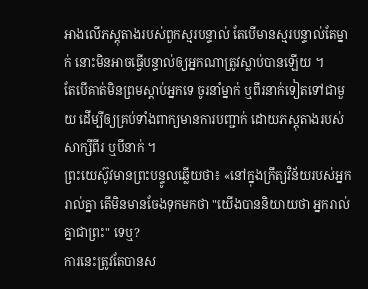អាងលើភស្តុតាងរបស់ពួកស្មរបន្ទាល់ តែបើមានស្មរបន្ទាល់តែម្នាក់ នោះមិនអាចធ្វើបន្ទាល់ឲ្យអ្នកណាត្រូវស្លាប់បានឡើយ ។
តែបើគាត់មិនព្រមស្តាប់អ្នកទេ ចូរនាំម្នាក់ ឬពីរនាក់ទៀតទៅជាមួយ ដើម្បីឲ្យគ្រប់ទាំងពាក្យមានការបញ្ជាក់ ដោយភស្ដុតាងរបស់សាក្សីពីរ ឬបីនាក់ ។
ព្រះយេស៊ូវមានព្រះបន្ទូលឆ្លើយថា៖ «នៅក្នុងក្រឹត្យវិន័យរបស់អ្នករាល់គ្នា តើមិនមានចែងទុកមកថា "យើងបាននិយាយថា អ្នករាល់គ្នាជាព្រះ" ទេឬ?
ការនេះត្រូវតែបានស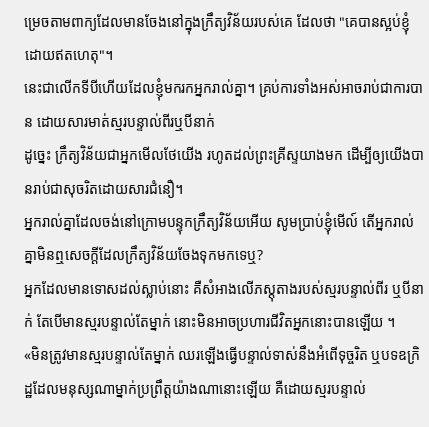ម្រេចតាមពាក្យដែលមានចែងនៅក្នុងក្រឹត្យវិន័យរបស់គេ ដែលថា "គេបានស្អប់ខ្ញុំដោយឥតហេតុ"។
នេះជាលើកទីបីហើយដែលខ្ញុំមករកអ្នករាល់គ្នា។ គ្រប់ការទាំងអស់អាចរាប់ជាការបាន ដោយសារមាត់ស្មរបន្ទាល់ពីរឬបីនាក់
ដូច្នេះ ក្រឹត្យវិន័យជាអ្នកមើលថែយើង រហូតដល់ព្រះគ្រីស្ទយាងមក ដើម្បីឲ្យយើងបានរាប់ជាសុចរិតដោយសារជំនឿ។
អ្នករាល់គ្នាដែលចង់នៅក្រោមបន្ទុកក្រឹត្យវិន័យអើយ សូមប្រាប់ខ្ញុំមើល៍ តើអ្នករាល់គ្នាមិនឮសេចក្ដីដែលក្រឹត្យវិន័យចែងទុកមកទេឬ?
អ្នកដែលមានទោសដល់ស្លាប់នោះ គឺសំអាងលើភស្ដុតាងរបស់ស្មរបន្ទាល់ពីរ ឬបីនាក់ តែបើមានស្មរបន្ទាល់តែម្នាក់ នោះមិនអាចប្រហារជីវិតអ្នកនោះបានឡើយ ។
«មិនត្រូវមានស្មរបន្ទាល់តែម្នាក់ ឈរឡើងធ្វើបន្ទាល់ទាស់នឹងអំពើទុច្ចរិត ឬបទឧក្រិដ្ឋដែលមនុស្សណាម្នាក់ប្រព្រឹត្តយ៉ាងណានោះឡើយ គឺដោយស្មរបន្ទាល់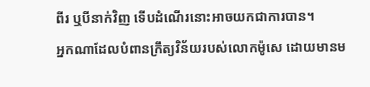ពីរ ឬបីនាក់វិញ ទើបដំណើរនោះអាចយកជាការបាន។
អ្នកណាដែលបំពានក្រឹត្យវិន័យរបស់លោកម៉ូសេ ដោយមានម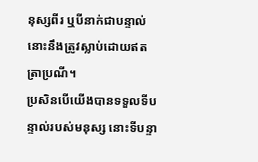នុស្សពីរ ឬបីនាក់ជាបន្ទាល់ នោះនឹងត្រូវស្លាប់ដោយឥតត្រាប្រណី។
ប្រសិនបើយើងបានទទួលទីបន្ទាល់របស់មនុស្ស នោះទីបន្ទា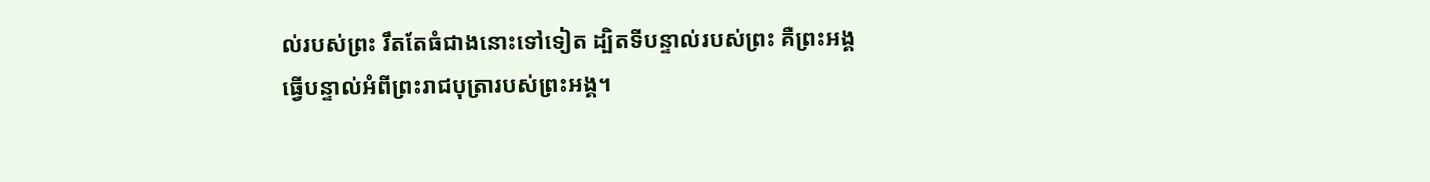ល់របស់ព្រះ រឹតតែធំជាងនោះទៅទៀត ដ្បិតទីបន្ទាល់របស់ព្រះ គឺព្រះអង្គធ្វើបន្ទាល់អំពីព្រះរាជបុត្រារបស់ព្រះអង្គ។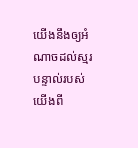យើងនឹងឲ្យអំណាចដល់ស្មរបន្ទាល់របស់យើងពី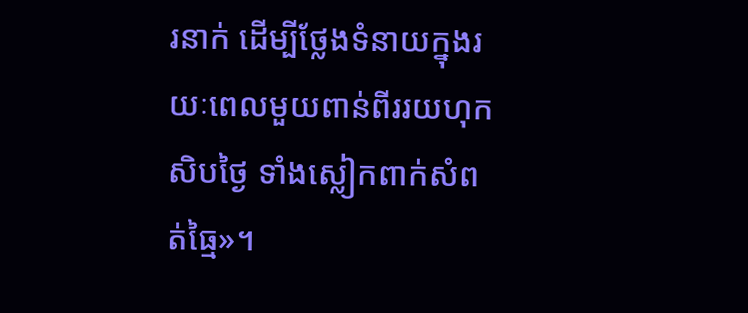រនាក់ ដើម្បីថ្លែងទំនាយក្នុងរយៈពេលមួយពាន់ពីររយហុកសិបថ្ងៃ ទាំងស្លៀកពាក់សំពត់ធ្មៃ»។